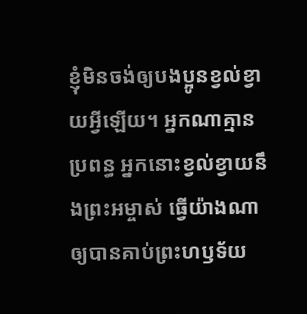ខ្ញុំមិនចង់ឲ្យបងប្អូនខ្វល់ខ្វាយអ្វីឡើយ។ អ្នកណាគ្មានប្រពន្ធ អ្នកនោះខ្វល់ខ្វាយនឹងព្រះអម្ចាស់ ធ្វើយ៉ាងណាឲ្យបានគាប់ព្រះហឫទ័យ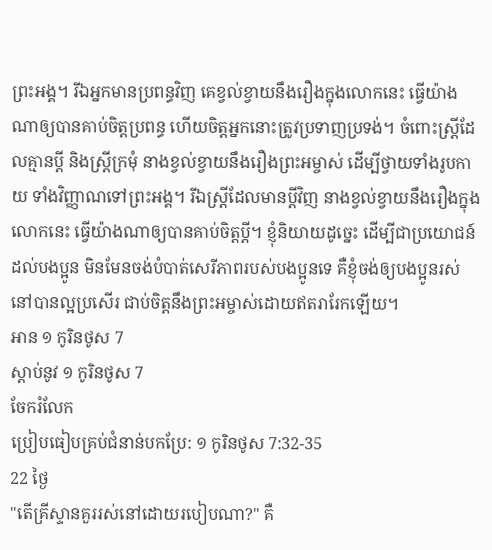ព្រះអង្គ។ រីឯអ្នកមានប្រពន្ធវិញ គេខ្វល់ខ្វាយនឹងរឿងក្នុងលោកនេះ ធ្វើយ៉ាងណាឲ្យបានគាប់ចិត្តប្រពន្ធ ហើយចិត្តអ្នកនោះត្រូវប្រទាញប្រទង់។ ចំពោះស្ត្រីដែលគ្មានប្ដី និងស្ត្រីក្រមុំ នាងខ្វល់ខ្វាយនឹងរឿងព្រះអម្ចាស់ ដើម្បីថ្វាយទាំងរូបកាយ ទាំងវិញ្ញាណទៅព្រះអង្គ។ រីឯស្ត្រីដែលមានប្ដីវិញ នាងខ្វល់ខ្វាយនឹងរឿងក្នុងលោកនេះ ធ្វើយ៉ាងណាឲ្យបានគាប់ចិត្តប្ដី។ ខ្ញុំនិយាយដូច្នេះ ដើម្បីជាប្រយោជន៍ដល់បងប្អូន មិនមែនចង់បំបាត់សេរីភាពរបស់បងប្អូនទេ គឺខ្ញុំចង់ឲ្យបងប្អូនរស់នៅបានល្អប្រសើរ ជាប់ចិត្តនឹងព្រះអម្ចាស់ដោយឥតរារែកឡើយ។
អាន ១ កូរិនថូស 7
ស្ដាប់នូវ ១ កូរិនថូស 7
ចែករំលែក
ប្រៀបធៀបគ្រប់ជំនាន់បកប្រែ: ១ កូរិនថូស 7:32-35
22 ថ្ងៃ
"តើគ្រីស្ទានគួររស់នៅដោយរបៀបណា?" គឺ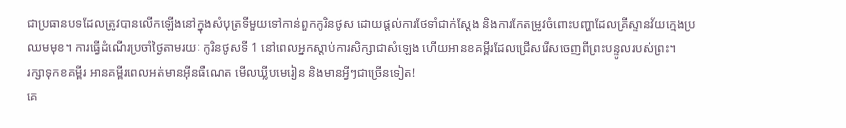ជាប្រធានបទដែលត្រូវបានលើកឡើងនៅក្នុងសំបុត្រទីមួយទៅកាន់ពួកកូរិនថូស ដោយផ្តល់ការថែទាំជាក់ស្តែង និងការកែតម្រូវចំពោះបញ្ហាដែលគ្រីស្ទានវ័យក្មេងប្រឈមមុខ។ ការធ្វើដំណើរប្រចាំថ្ងៃតាមរយៈ កូរិនថូសទី 1 នៅពេលអ្នកស្តាប់ការសិក្សាជាសំឡេង ហើយអានខគម្ពីរដែលជ្រើសរើសចេញពីព្រះបន្ទូលរបស់ព្រះ។
រក្សាទុកខគម្ពីរ អានគម្ពីរពេលអត់មានអ៊ីនធឺណេត មើលឃ្លីបមេរៀន និងមានអ្វីៗជាច្រើនទៀត!
គេ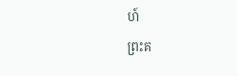ហ៍
ព្រះគ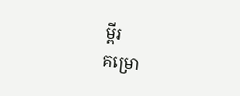ម្ពីរ
គម្រោ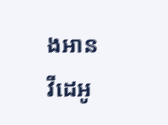ងអាន
វីដេអូ